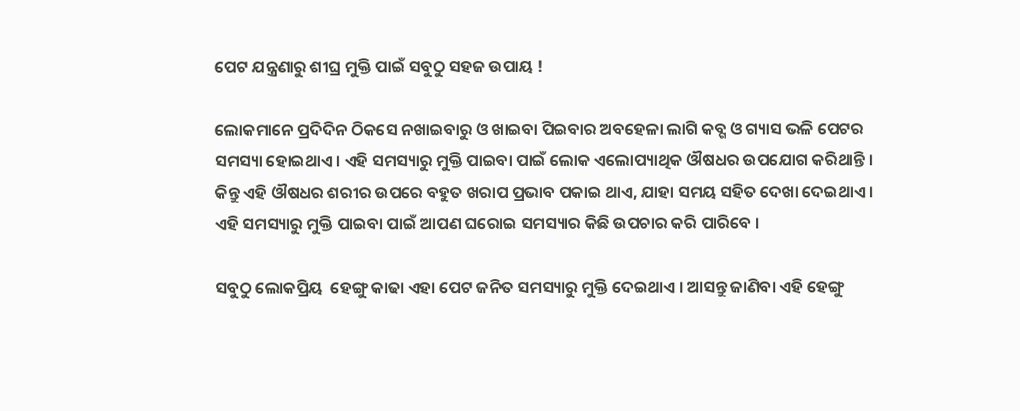ପେଟ ଯନ୍ତ୍ରଣାରୁ ଶୀଘ୍ର ମୁକ୍ତି ପାଇଁ ସବୁଠୁ ସହଜ ଉପାୟ !

ଲୋକମାନେ ପ୍ରଦିଦିନ ଠିକସେ ନଖାଇବାରୁ ଓ ଖାଇବା ପିଇବାର ଅବହେଳା ଲାଗି କବ୍ଗ ଓ ଗ୍ୟାସ ଭଳି ପେଟର ସମସ୍ୟା ହୋଇଥାଏ । ଏହି ସମସ୍ୟାରୁ ମୁକ୍ତି ପାଇବା ପାଇଁ ଲୋକ ଏଲୋପ୍ୟାଥିକ ଔଷଧର ଉପଯୋଗ କରିଥାନ୍ତି । କିନ୍ତୁ ଏହି ଔଷଧର ଶରୀର ଉପରେ ବହୁତ ଖରାପ ପ୍ରଭାବ ପକାଇ ଥାଏ, ଯାହା ସମୟ ସହିତ ଦେଖା ଦେଇଥାଏ । ଏହି ସମସ୍ୟାରୁ ମୁକ୍ତି ପାଇବା ପାଇଁ ଆପଣ ଘରୋଇ ସମସ୍ୟାର କିଛି ଉପଚାର କରି ପାରିବେ ।

ସବୁଠୁ ଲୋକପ୍ରିୟ  ହେଙ୍ଗୁ କାଢା ଏହା ପେଟ ଜନିତ ସମସ୍ୟାରୁ ମୁକ୍ତି ଦେଇଥାଏ । ଆସନ୍ତୁ ଜାଣିବା ଏହି ହେଙ୍ଗୁ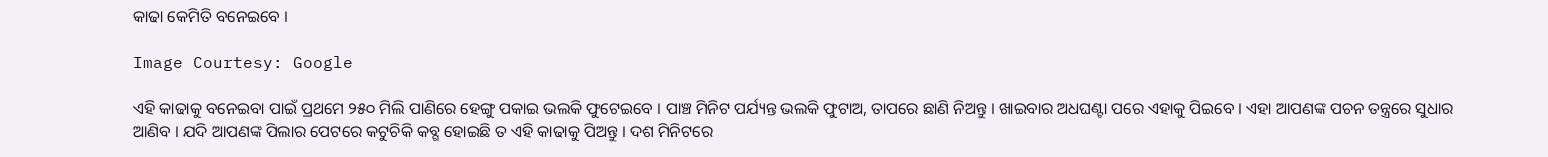କାଢା କେମିତି ବନେଇବେ ।

Image Courtesy: Google

ଏହି କାଢାକୁ ବନେଇବା ପାଇଁ ପ୍ରଥମେ ୨୫୦ ମିଲି ପାଣିରେ ହେଙ୍ଗୁ ପକାଇ ଭଲକି ଫୁଟେଇବେ । ପାଞ୍ଚ ମିନିଟ ପର୍ଯ୍ୟନ୍ତ ଭଲକି ଫୁଟାଅ, ତାପରେ ଛାଣି ନିଅନ୍ତୁ । ଖାଇବାର ଅଧଘଣ୍ଟା ପରେ ଏହାକୁ ପିଇବେ । ଏହା ଆପଣଙ୍କ ପଚନ ତନ୍ତ୍ରରେ ସୁଧାର ଆଣିବ । ଯଦି ଆପଣଙ୍କ ପିଲାର ପେଟରେ କଟୁଚିକି କବ୍ଗ ହୋଇଛି ତ ଏହି କାଢାକୁ ପିଅନ୍ତୁ । ଦଶ ମିନିଟରେ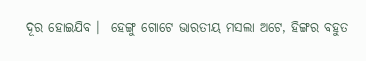ଦୂର ହୋଇଯିବ ।  ହେଙ୍ଗୁ ଗୋଟେ ଭାରତୀୟ ମସଲା ଅଟେ, ହିଙ୍ଗର ବହୁତ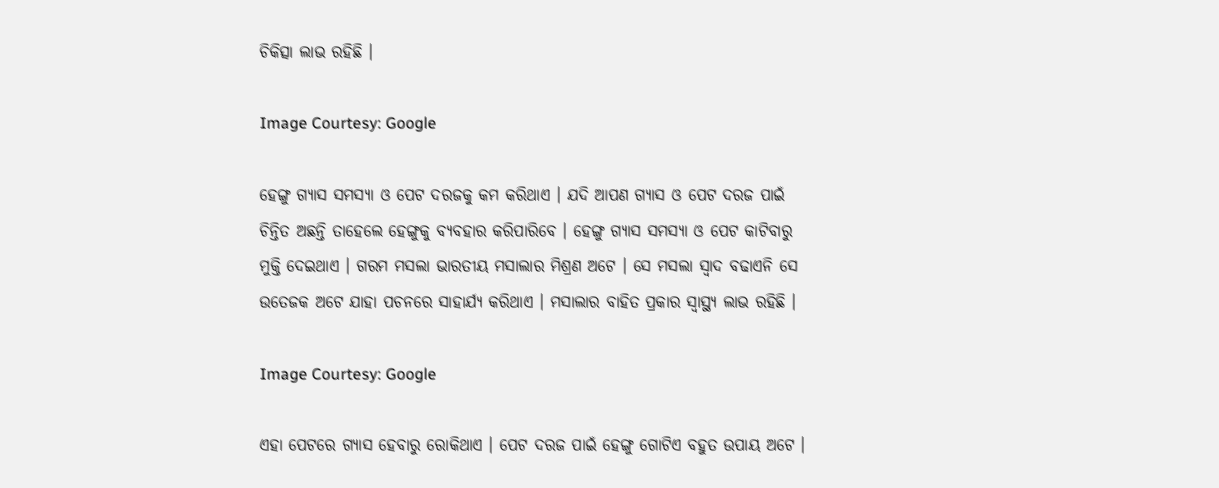ଚିକିତ୍ସା ଲାଭ ରହିଛି ।

Image Courtesy: Google

ହେଙ୍ଗୁ ଗ୍ୟାସ ସମସ୍ୟା ଓ ପେଟ ଦରଜକୁ କମ କରିଥାଏ । ଯଦି ଆପଣ ଗ୍ୟାସ ଓ ପେଟ ଦରଜ ପାଇଁ ଚିନ୍ତିତ ଅଛନ୍ତି ତାହେଲେ ହେଙ୍ଗୁକୁ ବ୍ୟବହାର କରିପାରିବେ । ହେଙ୍ଗୁ ଗ୍ୟାସ ସମସ୍ୟା ଓ ପେଟ କାଟିବାରୁ ମୁକ୍ତି ଦେଇଥାଏ । ଗରମ ମସଲା ଭାରତୀୟ ମସାଲାର ମିଶ୍ରଣ ଅଟେ । ସେ ମସଲା ସ୍ଵାଦ ବଢାଏନି ସେ ଉତେଜକ ଅଟେ ଯାହା ପଚନରେ ସାହାର୍ଯ୍ୟ କରିଥାଏ । ମସାଲାର ବାହିତ ପ୍ରକାର ସ୍ୱାସ୍ଥ୍ୟ ଲାଭ ରହିଛି ।

Image Courtesy: Google

ଏହା ପେଟରେ ଗ୍ୟାସ ହେବାରୁ ରୋକିଥାଏ । ପେଟ ଦରଜ ପାଇଁ ହେଙ୍ଗୁ ଗୋଟିଏ ବହୁତ ଉପାୟ ଅଟେ ।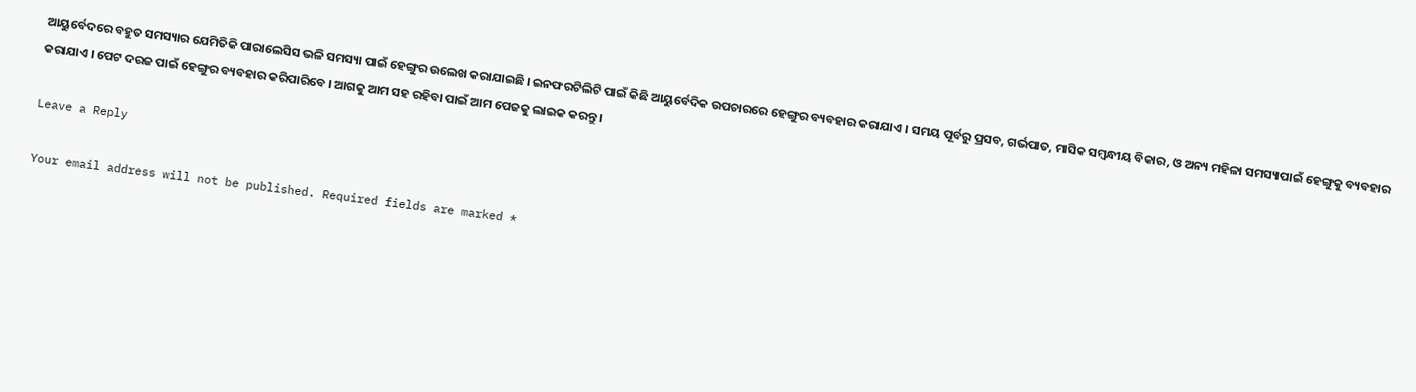ଆୟୁର୍ବେଦରେ ବହୁତ ସମସ୍ୟାର ଯେମିତିକି ପାରାଲେସିସ ଭଳି ସମସ୍ୟା ପାଇଁ ହେଙ୍ଗୁର ଉଲେଖ କରାଯାଇଛି । ଇନଫରଟିଲିଟି ପାଇଁ କିଛି ଆୟୁର୍ବେଦିକ ଉପଚାରରେ ହେଙ୍ଗୁର ବ୍ୟବହାର କରାଯାଏ । ସମୟ ପୂର୍ବରୁ ପ୍ରସବ, ଗର୍ଭପାତ, ମାସିକ ସମ୍ବନ୍ଧୀୟ ବିକାର, ଓ ଅନ୍ୟ ମହିଳା ସମସ୍ୟାପାଇଁ ହେଙ୍ଗୁକୁ ବ୍ୟବହାର କରାଯାଏ । ପେଟ ଦରଜ ପାଇଁ ହେଙ୍ଗୁର ବ୍ୟବହାର କରିପାରିବେ । ଆଗକୁ ଆମ ସହ ରହିବା ପାଇଁ ଆମ ପେଜକୁ ଲାଇକ କରନ୍ତୁ ।

Leave a Reply

Your email address will not be published. Required fields are marked *